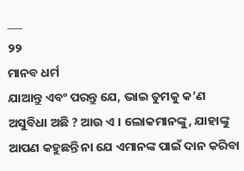___
୨୨
ମାନବ ଧର୍ମ
ଯାଆନ୍ତୁ ଏବଂ ପରନ୍ତୁ ଯେ, ଭାଇ ତୁମକୁ କ’ଣ ଅସୁବିଧା ଅଛି ? ଆଉ ଏ । ଲୋକମାନଙ୍କୁ, ଯାହାଙ୍କୁ ଆପଣ କହୁଛନ୍ତି ନା ଯେ ଏମାନଙ୍କ ପାଇଁ ଦାନ କରିବା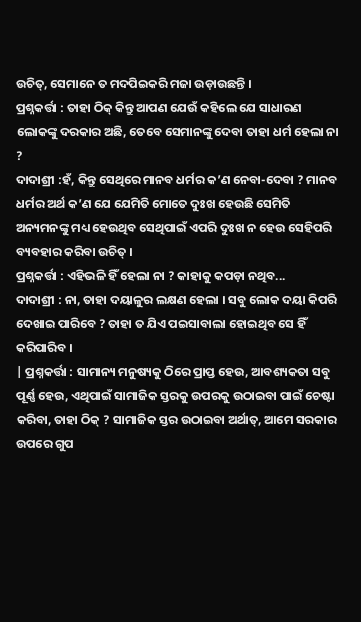ଉଚିତ୍, ସେମାନେ ତ ମଦପିଇକରି ମଜା ଉଡ଼ାଉଛନ୍ତି ।
ପ୍ରଶ୍ନକର୍ତ୍ତା : ତାହା ଠିକ୍ କିନ୍ତୁ ଆପଣ ଯେଉଁ କହିଲେ ଯେ ସାଧାରଣ ଲୋକଙ୍କୁ ଦରକାର ଅଛି, ତେବେ ସେମାନଙ୍କୁ ଦେବା ତାହା ଧର୍ମ ହେଲା ନା ?
ଦାଦାଶ୍ରୀ :ହଁ, କିନ୍ତୁ ସେଥିରେ ମାନବ ଧର୍ମର କ’ଣ ନେବା-ଦେବା ? ମାନବ ଧର୍ମର ଅର୍ଥ କ’ଣ ଯେ ଯେମିତି ମୋତେ ଦୁଃଖ ହେଉଛି ସେମିତି ଅନ୍ୟମନଙ୍କୁ ମଧ୍ୟ ହେଉଥିବ ସେଥିପାଇଁ ଏପରି ଦୁଃଖ ନ ହେଉ ସେହିପରି ବ୍ୟବହାର କରିବା ଉଚିତ୍ ।
ପ୍ରଶ୍ନକର୍ତ୍ତା : ଏହିଭଳି ହିଁ ହେଲା ନା ? କାହାକୁ କପଡ଼ା ନଥିବ...
ଦାଦାଶ୍ରୀ : ନା, ତାହା ଦୟାଳୁର ଲକ୍ଷଣ ହେଲା । ସବୁ ଲୋକ ଦୟା କିପରି ଦେଖାଇ ପାରିବେ ? ତାହା ତ ଯିଏ ପଇସାବାଲା ହୋଇଥିବ ସେ ହିଁ କରିପାରିବ ।
| ପ୍ରଶ୍ନକର୍ତ୍ତା : ସାମାନ୍ୟ ମନୁଷ୍ୟକୁ ଠିରେ ପ୍ରାପ୍ତ ହେଉ, ଆବଶ୍ୟକତା ସବୁ ପୂର୍ଣ୍ଣ ହେଉ, ଏଥିପାଇଁ ସାମାଜିକ ସ୍ତରକୁ ଉପରକୁ ଉଠାଇବା ପାଇଁ ଚେଷ୍ଟା କରିବା, ତାହା ଠିକ୍ ? ସାମାଜିକ ସ୍ତର ଉଠାଇବା ଅର୍ଥାତ୍, ଆମେ ସରକାର ଉପରେ ଗୁପ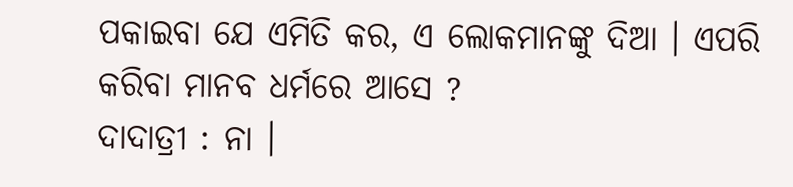ପକାଇବା ଯେ ଏମିତି କର, ଏ ଲୋକମାନଙ୍କୁ ଦିଆ । ଏପରି କରିବା ମାନବ ଧର୍ମରେ ଆସେ ?
ଦାଦାତ୍ରୀ : ନା ।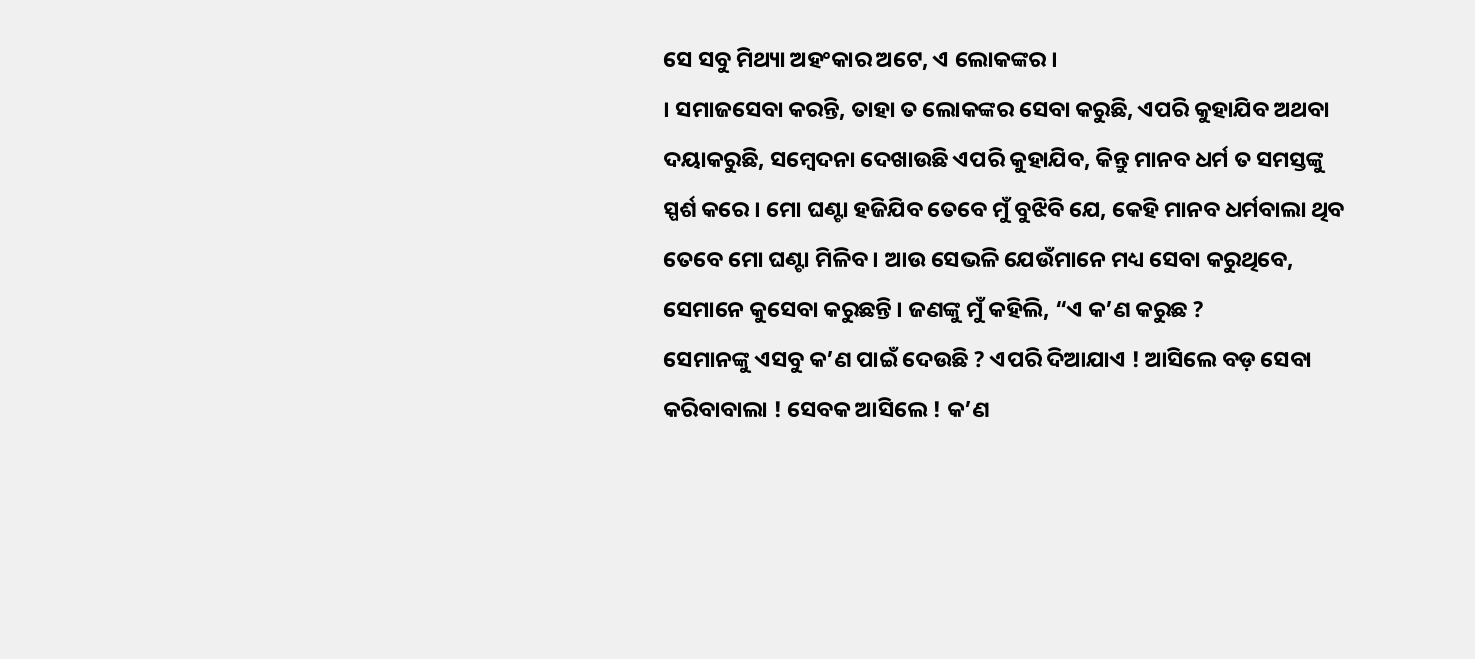ସେ ସବୁ ମିଥ୍ୟା ଅହଂକାର ଅଟେ, ଏ ଲୋକଙ୍କର ।
। ସମାଜସେବା କରନ୍ତି, ତାହା ତ ଲୋକଙ୍କର ସେବା କରୁଛି, ଏପରି କୁହାଯିବ ଅଥବା ଦୟାକରୁଛି, ସମ୍ବେଦନା ଦେଖାଉଛି ଏପରି କୁହାଯିବ, କିନ୍ତୁ ମାନବ ଧର୍ମ ତ ସମସ୍ତଙ୍କୁ ସ୍ପର୍ଶ କରେ । ମୋ ଘଣ୍ଟା ହଜିଯିବ ତେବେ ମୁଁ ବୁଝିବି ଯେ, କେହି ମାନବ ଧର୍ମବାଲା ଥିବ ତେବେ ମୋ ଘଣ୍ଟା ମିଳିବ । ଆଉ ସେଭଳି ଯେଉଁମାନେ ମଧ୍ୟ ସେବା କରୁଥିବେ, ସେମାନେ କୁସେବା କରୁଛନ୍ତି । ଜଣଙ୍କୁ ମୁଁ କହିଲି, “ଏ କ’ଣ କରୁଛ ?
ସେମାନଙ୍କୁ ଏସବୁ କ’ଣ ପାଇଁ ଦେଉଛି ? ଏପରି ଦିଆଯାଏ ! ଆସିଲେ ବଡ଼ ସେବା କରିବାବାଲା ! ସେବକ ଆସିଲେ ! କ’ଣ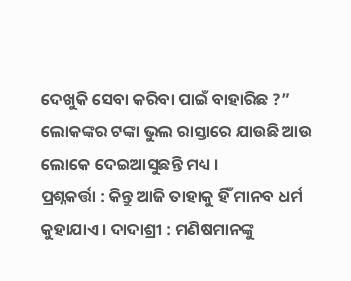ଦେଖୁକି ସେବା କରିବା ପାଇଁ ବାହାରିଛ ?” ଲୋକଙ୍କର ଟଙ୍କା ଭୁଲ ରାସ୍ତାରେ ଯାଉଛି ଆଉ ଲୋକେ ଦେଇଆସୁଛନ୍ତି ମଧ୍ୟ ।
ପ୍ରଶ୍ନକର୍ତ୍ତା : କିନ୍ତୁ ଆଜି ତାହାକୁ ହିଁ ମାନବ ଧର୍ମ କୁହାଯାଏ । ଦାଦାଶ୍ରୀ : ମଣିଷମାନଙ୍କୁ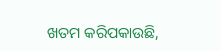ଖତମ କରିପକାଉଛି,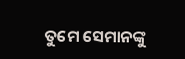ତୁମେ ସେମାନଙ୍କୁ